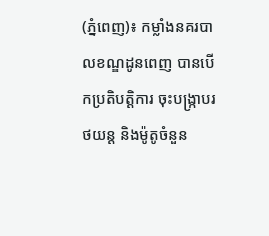(ភ្នំពេញ)៖ កម្លាំងនគរបាលខណ្ឌដូនពេញ បានបើកប្រតិបត្ដិការ ចុះបង្ក្រាបរថយន្ដ និងម៉ូតូចំនួន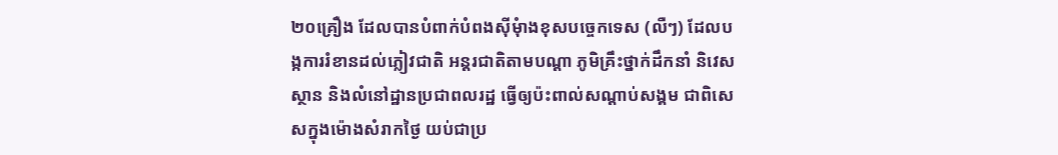២០គ្រឿង ដែលបានបំពាក់បំពងស៊ីមុំាងខុសបច្ចេកទេស (លឺៗ) ដែលបង្កការរំខានដល់ភ្លៀវជាតិ អន្តរជាតិតាមបណ្តា ភូមិគ្រឹះថ្នាក់ដឹកនាំ និវេសស្ថាន និងលំនៅដ្ឋានប្រជាពលរដ្ឋ ធ្វើឲ្យប៉ះពាល់សណ្តាប់សង្គម ជាពិសេសក្នុងម៉ោងសំរាកថ្ងៃ យប់ជាប្រ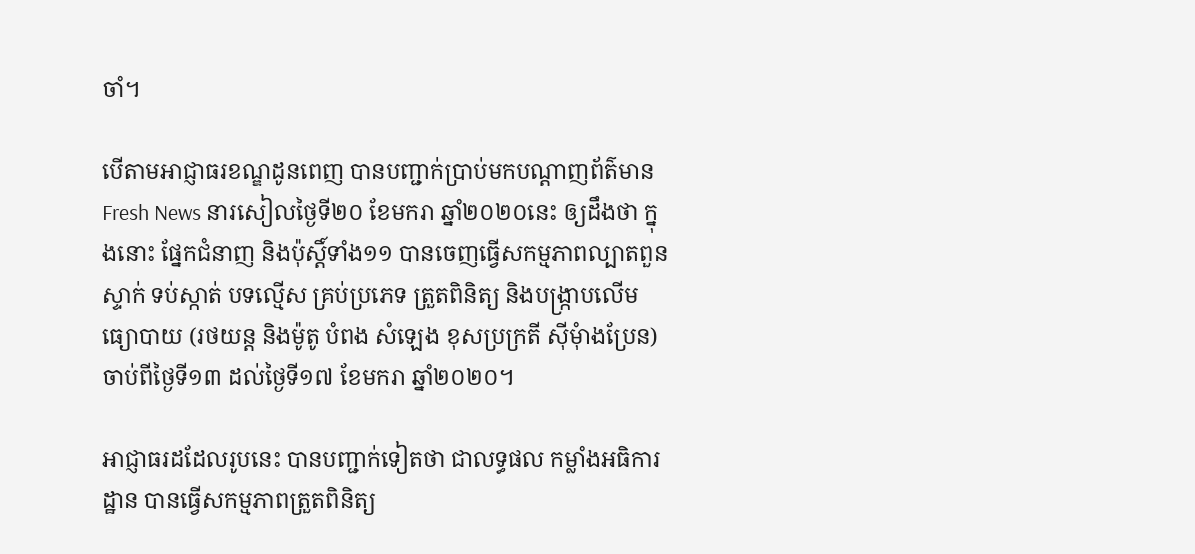ចាំ។

បើតាមអាជ្ញាធរខណ្ឌដូនពេញ បានបញ្ជាក់ប្រាប់មកបណ្ដាញព័ត៌មាន Fresh News នារសៀលថ្ងៃទី២០ ខែមករា ឆ្នាំ២០២០នេះ ឲ្យដឹងថា ក្នុងនោះ ផ្នែកជំនាញ និងប៉ុស្តិ៍ទាំង១១ បានចេញធ្វើសកម្មភាពល្បាតពួន ស្ទាក់ ទប់ស្កាត់ បទល្មើស គ្រប់ប្រភេទ ត្រួតពិនិត្យ និងបង្ក្រាបលើមធ្យោបាយ (រថយន្ត និងម៉ូតូ បំពង សំឡេង ខុសប្រក្រតី ស៊ីមុំាងប្រែន) ចាប់ពីថ្ងៃទី១៣ ដល់ថ្ងៃទី១៧ ខែមករា ឆ្នាំ២០២០។

អាជ្ញាធរដដែលរូបនេះ បានបញ្ជាក់ទៀតថា ជាលទ្ធផល កម្លាំងអធិការដ្ឋាន បានធ្វើសកម្មភាពត្រួតពិនិត្យ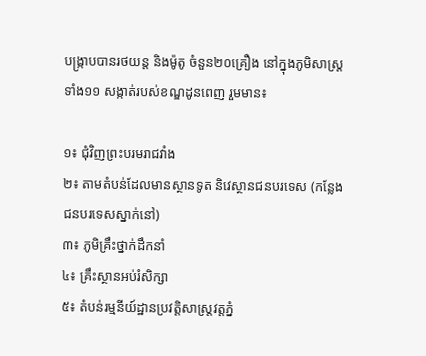បង្ក្រាបបានរថយន្ត និងម៉ូតូ ចំនួន២០គ្រឿង នៅក្នុងភូមិសាស្ត្រទាំង១១ សង្កាត់របស់ខណ្ឌដូនពេញ រួមមាន៖

១៖ ជុំវិញព្រះបរមរាជវាំង
២៖ តាមតំបន់ដែលមានស្ថានទូត និវេស្ថានជនបរទេស (កន្លែងជនបរទេសស្នាក់នៅ)
៣៖ ភូមិគ្រឹះថ្នាក់ដឹកនាំ
៤៖ គ្រឹះស្ថានអប់រំសិក្សា
៥៖ តំបន់រម្មនីយ៍ដ្ឋានប្រវត្តិសាស្រ្តវត្តភ្នំ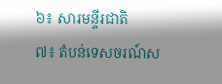៦៖ សារមន្ទីរជាតិ
៧៖ តំបន់ទេសចរណ៍ស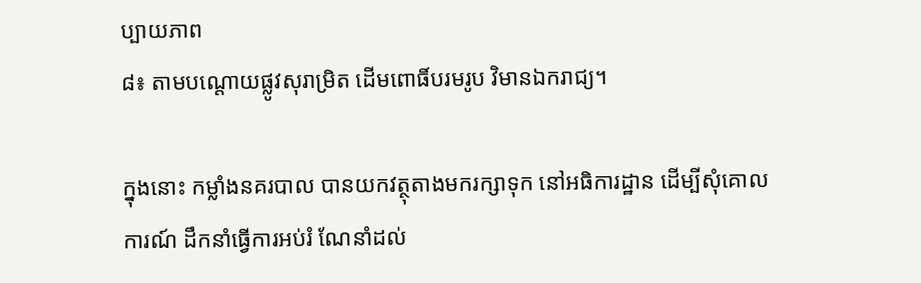ប្បាយភាព
៨៖ តាមបណ្តោយផ្លូវសុរាម្រិត ដើមពោធិ៍បរមរូប វិមានឯករាជ្យ។

ក្នុងនោះ កម្លាំងនគរបាល បានយកវត្ថុតាងមករក្សាទុក នៅអធិការដ្ឋាន ដើម្បីសុំគោលការណ៍ ដឹកនាំធ្វើការអប់រំ ណែនាំដល់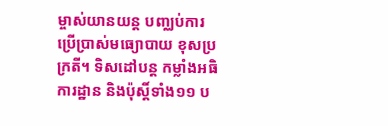ម្ចាស់យានយន្ត បញ្ឈប់ការប្រើប្រាស់មធ្យោបាយ ខុសប្រក្រតី។ ទិសដៅបន្ត កម្លាំងអធិការដ្ឋាន និងប៉ុស្តិ៍ទាំង១១ ប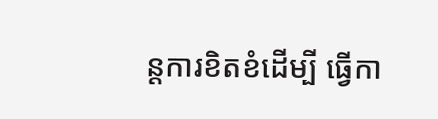ន្តការខិតខំដើម្បី ធ្វើកា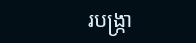របង្ក្រា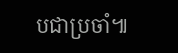បជាប្រចាំ៕